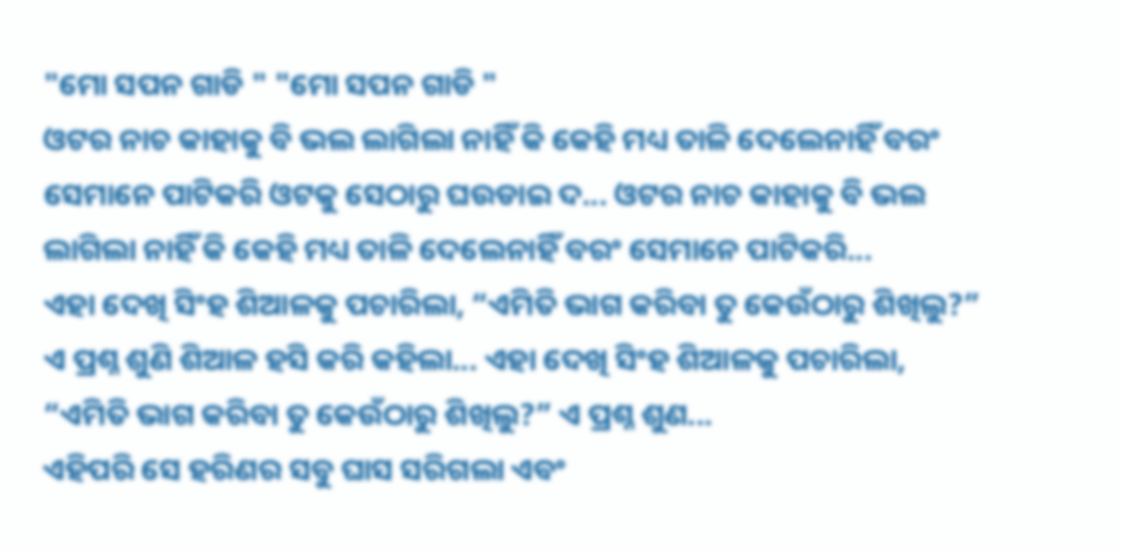"ମୋ ସପନ ଗାଡି " "ମୋ ସପନ ଗାଡି "
ଓଟର ନାଚ କାହାକୁ ବି ଭଲ ଲାଗିଲା ନାହିଁ କି କେହି ମଧ୍ୟ ତାଳି ଦେଲେନାହିଁ ବରଂ ସେମାନେ ପାଟିକରି ଓଟକୁ ସେଠାରୁ ଘଉଡାଇ ଦ... ଓଟର ନାଚ କାହାକୁ ବି ଭଲ ଲାଗିଲା ନାହିଁ କି କେହି ମଧ୍ୟ ତାଳି ଦେଲେନାହିଁ ବରଂ ସେମାନେ ପାଟିକରି...
ଏହା ଦେଖି ସିଂହ ଶିଆଳକୁ ପଚାରିଲା, “ଏମିତି ଭାଗ କରିବା ତୁ କେଉଁଠାରୁ ଶିଖିଲୁ?” ଏ ପ୍ରଶ୍ନ ଶୁଣି ଶିଆଳ ହସି କରି କହିଲା... ଏହା ଦେଖି ସିଂହ ଶିଆଳକୁ ପଚାରିଲା, “ଏମିତି ଭାଗ କରିବା ତୁ କେଉଁଠାରୁ ଶିଖିଲୁ?” ଏ ପ୍ରଶ୍ନ ଶୁଣ...
ଏହିପରି ସେ ହରିଣର ସବୁ ଘାସ ସରିଗଲା ଏବଂ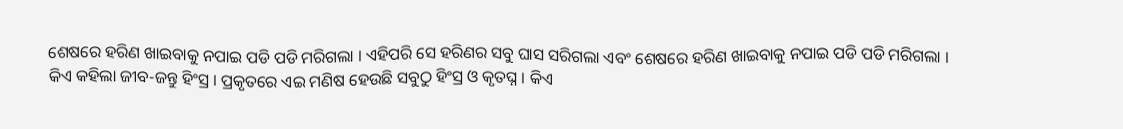ଶେଷରେ ହରିଣ ଖାଇବାକୁ ନପାଇ ପଡି ପଡି ମରିଗଲା । ଏହିପରି ସେ ହରିଣର ସବୁ ଘାସ ସରିଗଲା ଏବଂ ଶେଷରେ ହରିଣ ଖାଇବାକୁ ନପାଇ ପଡି ପଡି ମରିଗଲା ।
କିଏ କହିଲା ଜୀବ-ଜନ୍ତୁ ହିଂସ୍ର । ପ୍ରକୃତରେ ଏଇ ମଣିଷ ହେଉଛି ସବୁଠୁ ହିଂସ୍ର ଓ କୃତଘ୍ନ । କିଏ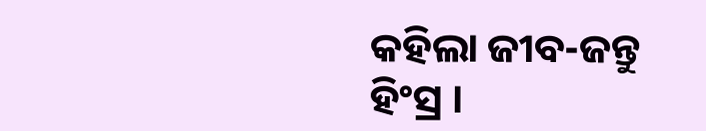କହିଲା ଜୀବ-ଜନ୍ତୁ ହିଂସ୍ର ।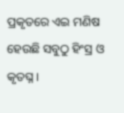ପ୍ରକୃତରେ ଏଇ ମଣିଷ ହେଉଛି ସବୁଠୁ ହିଂସ୍ର ଓ କୃତଘ୍ନ ।